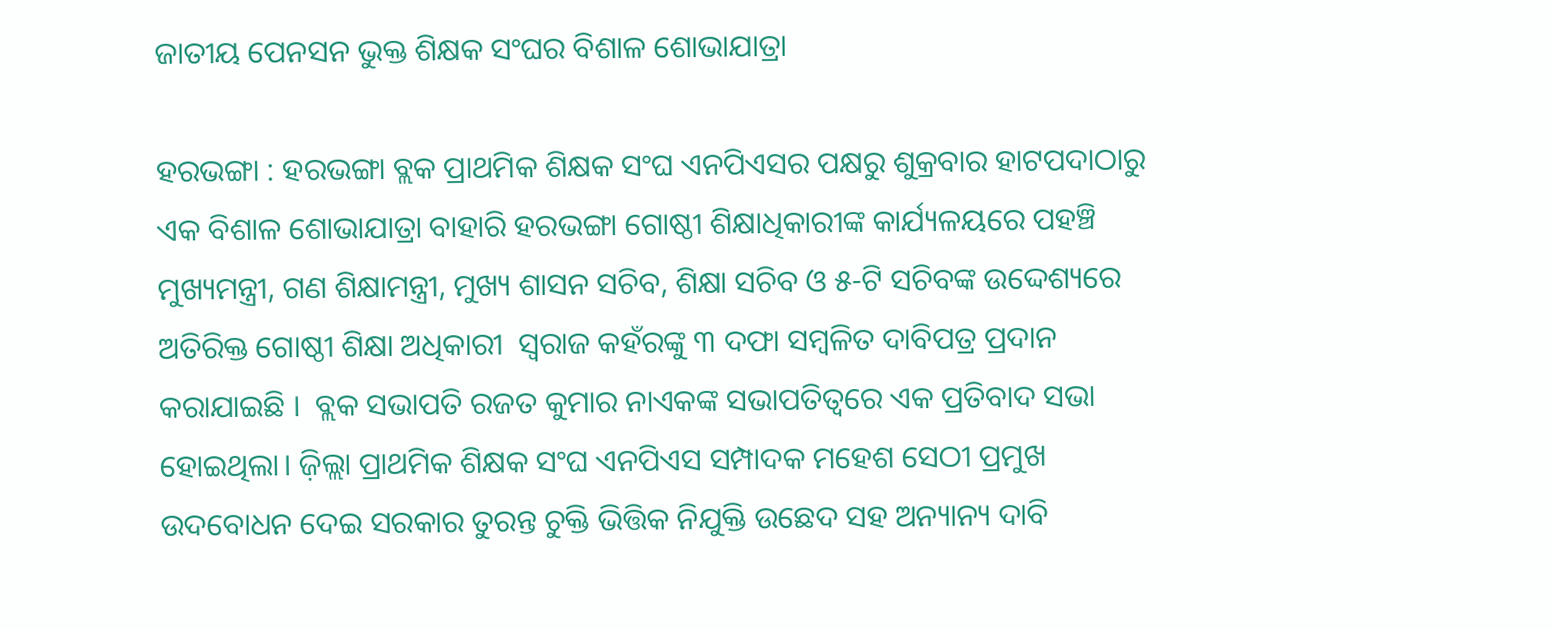ଜାତୀୟ ପେନସନ ଭୁକ୍ତ ଶିକ୍ଷକ ସଂଘର ବିଶାଳ ଶୋଭାଯାତ୍ରା

ହରଭଙ୍ଗା : ହରଭଙ୍ଗା ବ୍ଲକ ପ୍ରାଥମିକ ଶିକ୍ଷକ ସଂଘ ଏନପିଏସର ପକ୍ଷରୁ ଶୁକ୍ରବାର ହାଟପଦାଠାରୁ ଏକ ବିଶାଳ ଶୋଭାଯାତ୍ରା ବାହାରି ହରଭଙ୍ଗା ଗୋଷ୍ଠୀ ଶିକ୍ଷାଧିକାରୀଙ୍କ କାର୍ଯ୍ୟଳୟରେ ପହଞ୍ଚି ମୁଖ୍ୟମନ୍ତ୍ରୀ, ଗଣ ଶିକ୍ଷାମନ୍ତ୍ରୀ, ମୁଖ୍ୟ ଶାସନ ସଚିବ, ଶିକ୍ଷା ସଚିବ ଓ ୫-ଟି ସଚିବଙ୍କ ଉଦ୍ଦେଶ୍ୟରେ  ଅତିରିକ୍ତ ଗୋଷ୍ଠୀ ଶିକ୍ଷା ଅଧିକାରୀ  ସ୍ୱରାଜ କହଁରଙ୍କୁ ୩ ଦଫା ସମ୍ବଳିତ ଦାବିପତ୍ର ପ୍ରଦାନ କରାଯାଇଛି ।  ବ୍ଲକ ସଭାପତି ରଜତ କୁମାର ନାଏକଙ୍କ ସଭାପତିତ୍ବରେ ଏକ ପ୍ରତିବାଦ ସଭା ହୋଇଥିଲା। ଜ଼ିଲ୍ଲା ପ୍ରାଥମିକ ଶିକ୍ଷକ ସଂଘ ଏନପିଏସ ସମ୍ପାଦକ ମହେଶ ସେଠୀ ପ୍ରମୁଖ ଉଦବୋଧନ ଦେଇ ସରକାର ତୁରନ୍ତ ଚୁକ୍ତି ଭିତ୍ତିକ ନିଯୁକ୍ତି ଉଛେଦ ସହ ଅନ୍ୟାନ୍ୟ ଦାବି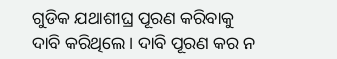ଗୁଡିକ ଯଥାଶୀଘ୍ର ପୂରଣ କରିବାକୁ ଦାବି କରିଥିଲେ। ଦାବି ପୂରଣ କର ନ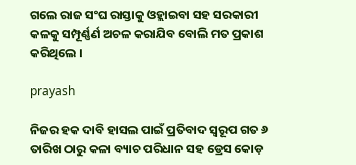ଗଲେ ରାଜ ସଂଘ ରାସ୍ତାକୁ ଓହ୍ଲାଇବା ସହ ସରକାରୀ କଳକୁ ସମ୍ପୂର୍ଣ୍ଣର୍ଣ ଅଚଳ କରାଯିବ ବୋଲି ମତ ପ୍ରକାଶ କରିଥିଲେ ।

prayash

ନିଜର ହକ ଦାବି ହାସଲ ପାଇଁ ପ୍ରତିବାଦ ସ୍ବରୂପ ଗତ ୬ ତାରିଖ ଠାରୁ କଳା ବ୍ୟାଚ ପରିଧାନ ସହ ଡ୍ରେସ କୋଡ଼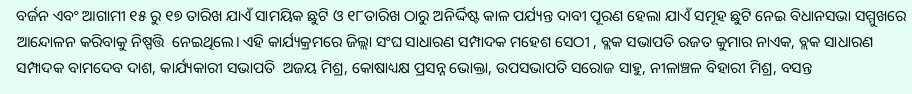ବର୍ଜନ ଏବଂ ଆଗାମୀ ୧୫ ରୁ ୧୭ ତାରିଖ ଯାଏଁ ସାମୟିକ ଛୁଟି ଓ ୧୮ତାରିଖ ଠାରୁ ଅନିର୍ଦ୍ଦିଷ୍ଟ କାଳ ପର୍ଯ୍ୟନ୍ତ ଦାବୀ ପୂରଣ ହେଲା ଯାଏଁ ସମୂହ ଛୁଟି ନେଇ ବିଧାନସଭା ସମ୍ମୁଖରେ ଆନ୍ଦୋଳନ କରିବାକୁ ନିଷ୍ପତ୍ତି  ନେଇଥିଲେ। ଏହି କାର୍ଯ୍ୟକ୍ରମରେ ଜିଲ୍ଲା ସଂଘ ସାଧାରଣ ସମ୍ପାଦକ ମହେଶ ସେଠୀ , ବ୍ଲକ ସଭାପତି ରଜତ କୁମାର ନାଏକ, ବ୍ଲକ ସାଧାରଣ ସମ୍ପାଦକ ବାମଦେବ ଦାଶ, କାର୍ଯ୍ୟକାରୀ ସଭାପତି  ଅଜୟ ମିଶ୍ର, କୋଷାଧ୍ୟକ୍ଷ ପ୍ରସନ୍ନ ଭୋକ୍ତା, ଉପସଭାପତି ସରୋଜ ସାହୁ, ନୀଳାଞ୍ଚଳ ବିହାରୀ ମିଶ୍ର, ବସନ୍ତ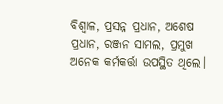ବିଶ୍ୱାଳ, ପ୍ରସନ୍ନ ପ୍ରଧାନ, ଅଶେଷ ପ୍ରଧାନ, ରଞ୍ଜନ ସାମଲ, ପ୍ରମୁଖ ଅନେକ କର୍ମକର୍ତ୍ତା ଉପସ୍ଥିତ ଥିଲେ।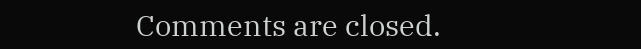Comments are closed.